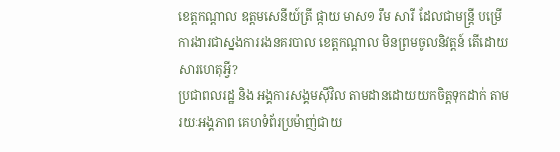ខេត្តកណ្ដាល ឧត្តមសេនីយ៍ត្រី ផ្កាយ មាស១ រឹម សារី ដែលជាមន្ត្រី បម្រើការងារជាស្នងការរងនគរបាល ខេត្តកណ្ដាល មិនព្រមចូលនិវត្តន៍ តើដោយសារហេតុអ្វី?
ប្រជាពលរដ្ឋ និង អង្គការសង្គមស៊ីវិល តាមដានដោយយកចិត្តទុកដាក់ តាមរយៈអង្គភាព គេហទំព័រប្រម៉ាញ់ជាយ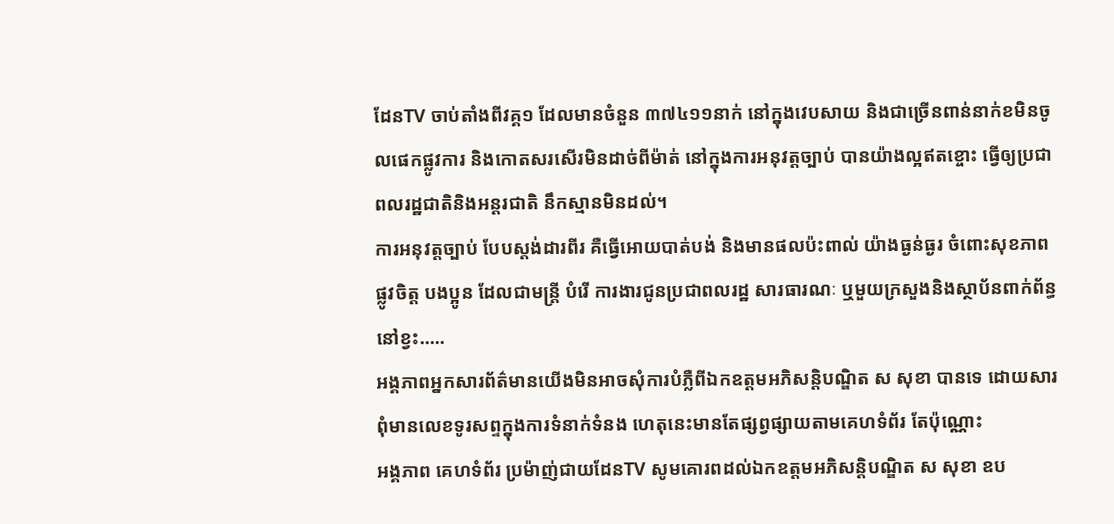ដែនTV ចាប់តាំងពីវគ្គ១ ដែលមានចំនួន ៣៧៤១១នាក់ នៅក្នុងវេបសាយ និងជាច្រើនពាន់នាក់ខមិនចូលផេកផ្លូវការ និងកោតសរសើរមិនដាច់ពីម៉ាត់ នៅក្នុងការអនុវត្តច្បាប់ បានយ៉ាងល្អឥតខ្ចោះ ធ្វើឲ្យប្រជាពលរដ្ឋជាតិនិងអន្តរជាតិ នឹកស្មានមិនដល់។
ការអនុវត្តច្បាប់ បែបស្តង់ដារពីរ គឺធ្វើអោយបាត់បង់ និងមានផលប៉ះពាល់ យ៉ាងធ្ងន់ធ្ងរ ចំពោះសុខភាពផ្លូវចិត្ត បងប្អូន ដែលជាមន្ត្រី បំរើ ការងារជូនប្រជាពលរដ្ឋ សារធារណៈ ឬមួយក្រសួងនិងស្ថាប័នពាក់ព័ន្ធ នៅខ្វះ…..
អង្គភាពអ្នកសារព័ត៌មានយើងមិនអាចសុំការបំភ្លឺពីឯកឧត្តមអភិសន្តិបណ្ឌិត ស សុខា បានទេ ដោយសារពុំមានលេខទូរសព្ទក្នុងការទំនាក់ទំនង ហេតុនេះមានតែផ្សព្វផ្សាយតាមគេហទំព័រ តែប៉ុណ្ណោះ
អង្គភាព គេហទំព័រ ប្រម៉ាញ់ជាយដែនTV សូមគោរពដល់ឯកឧត្តមអភិសន្តិបណ្ឌិត ស សុខា ឧប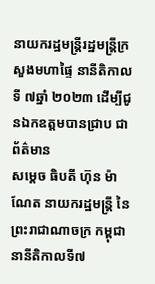នាយករដ្ឋមន្ត្រីរដ្ឋមន្ត្រីក្រសួងមហាផ្ទៃ នានីតិកាលទី ៧ឆ្នាំ ២០២៣ ដើម្បីជូនឯកឧត្តមបានជ្រាប ជាព័ត៌មាន
សម្តេច ធិបតី ហ៊ុន ម៉ាណែត នាយករដ្ឋមន្ត្រី នៃព្រះរាជាណាចក្រ កម្ពុជា នានីតិកាលទី៧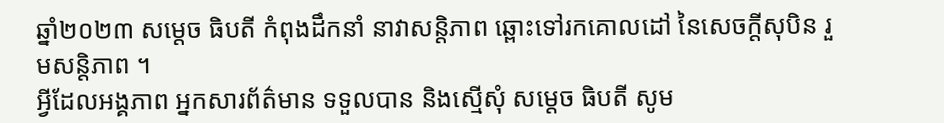ឆ្នាំ២០២៣ សម្តេច ធិបតី កំពុងដឹកនាំ នាវាសន្តិភាព ឆ្ពោះទៅរកគោលដៅ នៃសេចក្តីសុបិន រួមសន្តិភាព ។
អ្វីដែលអង្គភាព អ្នកសារព័ត៌មាន ទទួលបាន និងស្មើសុំ សម្តេច ធិបតី សូម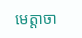មេត្តាចា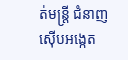ត់មន្ត្រី ជំនាញ ស៊ើបអង្កេត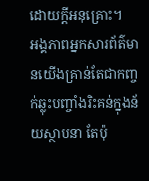ដោយក្តីអនុគ្រោះ។
អង្គភាពអ្នកសារព័ត៌មានយើងគ្រាន់តែជាកញ្ចក់ឆ្លុះបញ្ចាំងរិះគន់ក្នុងន័យស្ថាបនា តែប៉ុ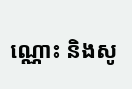ណ្ណោះ និងសូ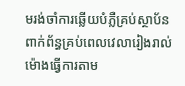មរង់ចាំការឆ្លើយបំភ្លឺគ្រប់ស្ថាប័នពាក់ព័ន្ធគ្រប់ពេលវេលារៀងរាល់ម៉ោងធ្វើការតាម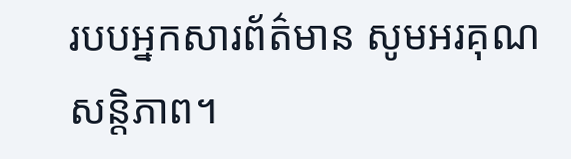របបអ្នកសារព័ត៌មាន សូមអរគុណសន្តិភាព។